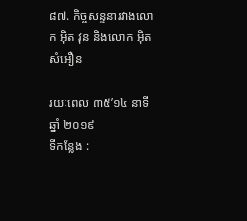៨៧. កិច្ចសន្ទនារវាងលោក អ៊ិត វុន និងលោក អ៊ិត សំអឿន

រយៈពេល ៣៥’១៤ នាទី
ឆ្នាំ ២០១៩
ទីកន្លែង :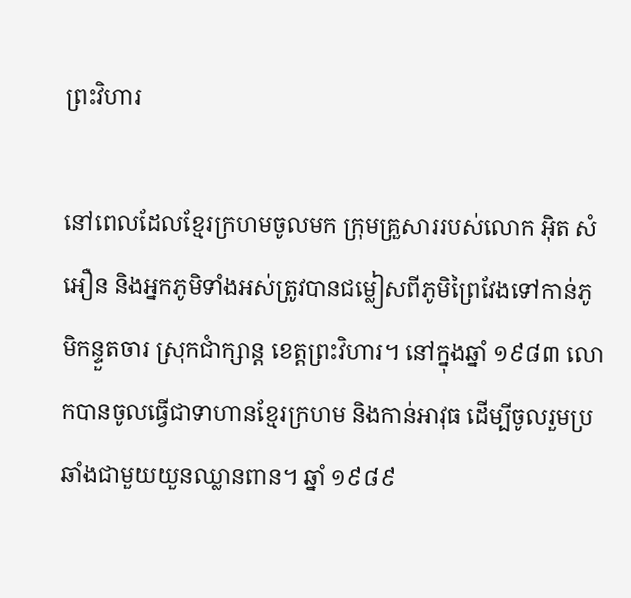ព្រះវិហារ

នៅពេលដែលខ្មែរក្រហមចូលមក ក្រុមគ្រួសាររបស់លោក អ៊ិត សំអឿន និងអ្នកភូមិទាំងអស់ត្រូវបានជម្លៀសពីភូមិព្រៃវែងទៅកាន់ភូមិកន្ទួតចារ ស្រុកជាំក្សាន្ត ខេត្តព្រះវិហារ។ នៅក្នុងឆ្នាំ ១៩៨៣ លោកបានចូលធ្វើជាទាហានខ្មែរក្រហម និងកាន់អាវុធ ដើម្បីចូលរួមប្រឆាំងជាមួយយួនឈ្លានពាន។ ឆ្នាំ ១៩៨៩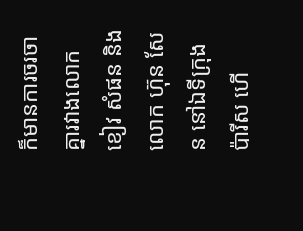ក៏មានការចរចាគ្នារវាងលោក ខៀវ សំផន និងលោក ហ៊ុន សែន នៅឯទីក្រុងប៉ារីស ហើ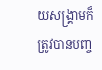យសង្គ្រាមក៏ត្រូវបានបញ្ច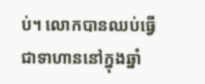ប់។ លោកបានឈប់ធ្វើជាទាហាននៅក្នុងឆ្នាំ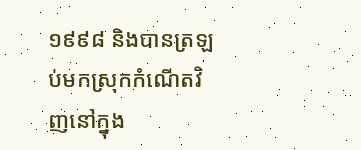១៩៩៨ និងបានត្រឡប់មកស្រុកកំណើតវិញនៅក្នុង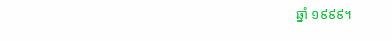ឆ្នាំ ១៩៩៩។